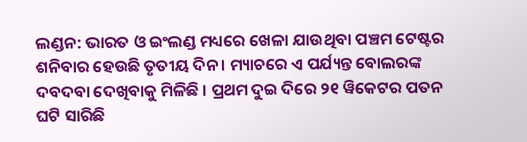ଲଣ୍ଡନ: ଭାରତ ଓ ଇଂଲଣ୍ଡ ମଧ୍ୟରେ ଖେଳା ଯାଉଥିବା ପଞ୍ଚମ ଟେଷ୍ଟର ଶନିବାର ହେଉଛି ତୃତୀୟ ଦିନ । ମ୍ୟାଚରେ ଏ ପର୍ଯ୍ୟନ୍ତ ବୋଲରଙ୍କ ଦବଦବା ଦେଖିବାକୁ ମିଳିଛି । ପ୍ରଥମ ଦୁଇ ଦିରେ ୨୧ ୱିକେଟର ପତନ ଘଟି ସାରିଛି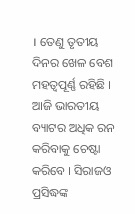। ତେଣୁ ତୃତୀୟ ଦିନର ଖେଳ ବେଶ ମହତ୍ୱପୂର୍ଣ୍ଣ ରହିଛି । ଆଜି ଭାରତୀୟ ବ୍ୟାଟର ଅଧିକ ରନ କରିବାକୁ ଚେଷ୍ଟା କରିବେ । ସିରାଜଓ ପ୍ରସିଦ୍ଧଙ୍କ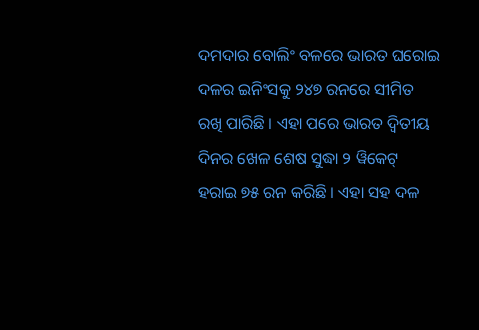ଦମଦାର ବୋଲିଂ ବଳରେ ଭାରତ ଘରୋଇ ଦଳର ଇନିଂସକୁ ୨୪୭ ରନରେ ସୀମିତ ରଖି ପାରିଛି । ଏହା ପରେ ଭାରତ ଦ୍ୱିତୀୟ ଦିନର ଖେଳ ଶେଷ ସୁଦ୍ଧା ୨ ୱିକେଟ୍ ହରାଇ ୭୫ ରନ କରିଛି । ଏହା ସହ ଦଳ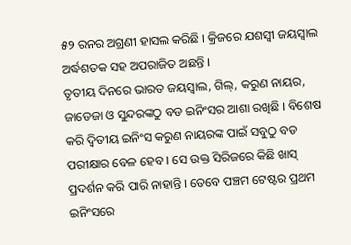୫୨ ରନର ଅଗ୍ରଣୀ ହାସଲ କରିଛି । କ୍ରିଜରେ ଯଶସ୍ୱୀ ଜୟସ୍ୱାଲ ଅର୍ଦ୍ଧଶତକ ସହ ଅପରାଜିତ ଅଛନ୍ତି ।
ତୃତୀୟ ଦିନରେ ଭାରତ ଜୟସ୍ୱାଲ, ଗିଲ୍, କରୁଣ ନାୟର, ଜାଡେଜା ଓ ସୁନ୍ଦରଙ୍କଠୁ ବଡ ଇନିଂସର ଆଶା ରଖିଛି । ବିଶେଷ କରି ଦ୍ୱିତୀୟ ଇନିଂସ କରୁଣ ନାୟରଙ୍କ ପାଇଁ ସବୁଠୁ ବଡ ପରୀକ୍ଷାର ବେଳ ହେବ । ସେ ଉକ୍ତ ସିରିଜରେ କିଛି ଖାସ୍ ପ୍ରଦର୍ଶନ କରି ପାରି ନାହାନ୍ତି । ତେବେ ପଞ୍ଚମ ଟେଷ୍ଟର ପ୍ରଥମ ଇନିଂସରେ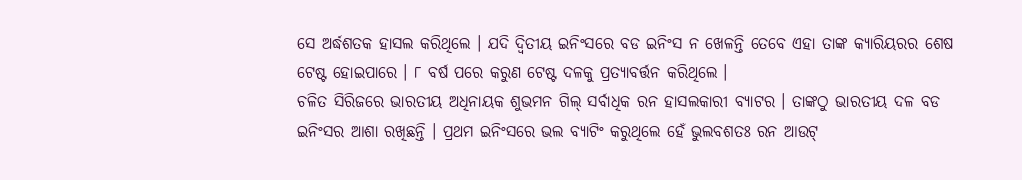ସେ ଅର୍ଦ୍ଧଶତକ ହାସଲ କରିଥିଲେ । ଯଦି ଦ୍ୱିତୀୟ ଇନିଂସରେ ବଡ ଇନିଂସ ନ ଖେଳନ୍ତି ତେବେ ଏହା ତାଙ୍କ କ୍ୟାରିୟରର ଶେଷ ଟେଷ୍ଟ ହୋଇପାରେ । ୮ ବର୍ଷ ପରେ କରୁଣ ଟେଷ୍ଟ ଦଳକୁ ପ୍ରତ୍ୟାବର୍ତ୍ତନ କରିଥିଲେ ।
ଚଳିତ ସିରିଜରେ ଭାରତୀୟ ଅଧିନାୟକ ଶୁଭମନ ଗିଲ୍ ସର୍ବାଧିକ ରନ ହାସଲକାରୀ ବ୍ୟାଟର । ତାଙ୍କଠୁ ଭାରତୀୟ ଦଳ ବଡ ଇନିଂସର ଆଶା ରଖିଛନ୍ତି । ପ୍ରଥମ ଇନିଂସରେ ଭଲ ବ୍ୟାଟିଂ କରୁଥିଲେ ହେଁ ଭୁଲବଶତଃ ରନ ଆଉଟ୍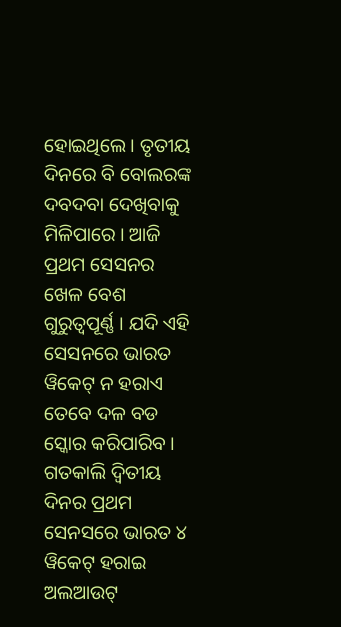ହୋଇଥିଲେ । ତୃତୀୟ ଦିନରେ ବି ବୋଲରଙ୍କ ଦବଦବା ଦେଖିବାକୁ ମିଳିପାରେ । ଆଜି ପ୍ରଥମ ସେସନର ଖେଳ ବେଶ ଗୁରୁତ୍ୱପୂର୍ଣ୍ଣ । ଯଦି ଏହି ସେସନରେ ଭାରତ ୱିକେଟ୍ ନ ହରାଏ ତେବେ ଦଳ ବଡ ସ୍କୋର କରିପାରିବ । ଗତକାଲି ଦ୍ୱିତୀୟ ଦିନର ପ୍ରଥମ ସେନସରେ ଭାରତ ୪ ୱିକେଟ୍ ହରାଇ ଅଲଆଉଟ୍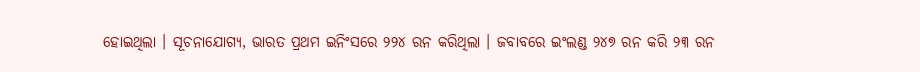ହୋଇଥିଲା । ସୂଚନାଯୋଗ୍ୟ, ଭାରତ ପ୍ରଥମ ଇନିଂସରେ ୨୨୪ ରନ କରିଥିଲା । ଜବାବରେ ଇଂଲଣ୍ଡ ୨୪୭ ରନ କରି ୨୩ ରନ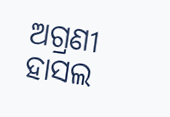ଅଗ୍ରଣୀ ହାସଲ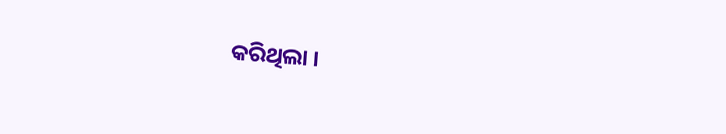କରିଥିଲା ।